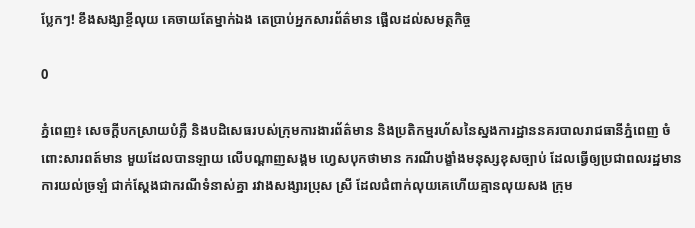ប្លែកៗ! ខឹងសង្សាខ្ចីលុយ គេចាយតែម្នាក់ឯង តេប្រាប់អ្នកសារព័ត៌មាន ផ្អើលដល់សមត្ថកិច្ច

0

ភ្នំពេញ៖ សេចក្តីបកស្រាយបំភ្លឺ និងបដិសេធរបស់ក្រុមការងារព័ត៌មាន និងប្រតិកម្មរហ័សនៃស្នងការដ្ឋាននគរបាលរាជធានីភ្នំពេញ ចំពោះសារពត៍មាន មួយដែលបានឡាយ លេីបណ្តាញសង្គម ហ្វេសបុកថាមាន ករណីបង្ខាំងមនុស្សខុសច្បាប់ ដែលធ្វេីឲ្យប្រជាពលរដ្ឋមានការយល់ច្រឡំ ជាក់ស្តែងជាករណីទំនាស់គ្នា រវាងសង្សារប្រុស ស្រី ដែលជំពាក់លុយគេហេីយគ្មានលុយសង ក្រុម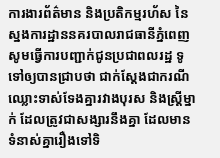ការងារព័ត៌មាន និងប្រតិកម្មរហ័ស នៃស្នងការដ្ឋាននគរបាលរាជធានីភ្នំពេញ សូមធ្វេីការបញ្ជាក់ជូនប្រជាពលរដ្ឋ ទូទៅឲ្យបានជ្រាបថា ជាក់ស្តែងជាករណីឈ្លោះទាស់ទែងគ្នារវាងបុរស និងស្ត្រីម្នាក់ ដែលត្រូវជាសង្សារនឹងគ្នា ដែលមានទំនាស់គ្នារឿងទៅទិ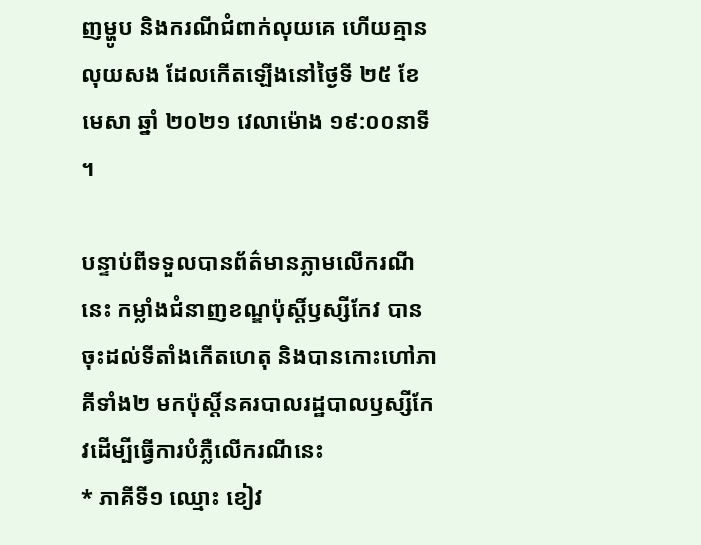ញម្ហូប និងករណីជំពាក់លុយគេ ហេីយគ្មានលុយសង ដែលកេីតឡេីងនៅថ្ងៃទី ២៥ ខែមេសា ឆ្នាំ ២០២១ វេលាម៉ោង ១៩:០០នាទី ។

បន្ទាប់ពីទទួលបានព័ត៌មានភ្លាមលេីករណីនេះ កម្លាំងជំនាញខណ្ឌប៉ុស្តិ៍ឫស្សីកែវ បានចុះដល់ទីតាំងកេីតហេតុ និងបានកោះហៅភាគីទាំង២ មកប៉ុស្តិ៍នគរបាលរដ្ឋបាលឫស្សីកែវដេីម្បីធ្វេីការបំភ្លឺលេីករណីនេះ
* ភាគីទី១ ឈ្មោះ ខៀវ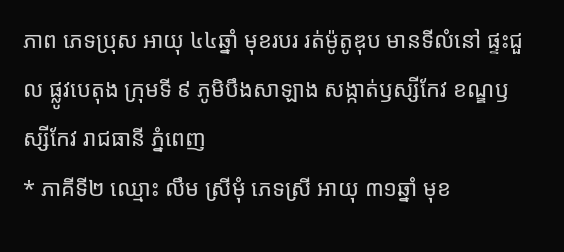ភាព ភេទប្រុស អាយុ ៤៤ឆ្នាំ មុខរបរ រត់ម៉ូតូឌុប មានទីលំនៅ ផ្ទះជួល ផ្លូវបេតុង ក្រុមទី ៩ ភូមិបឹងសាឡាង សង្កាត់ឫស្សីកែវ ខណ្ឌឫស្សីកែវ រាជធានី ភ្នំពេញ
* ភាគីទី២ ឈ្មោះ លឹម ស្រីមុំ ភេទស្រី អាយុ ៣១ឆ្នាំ មុខ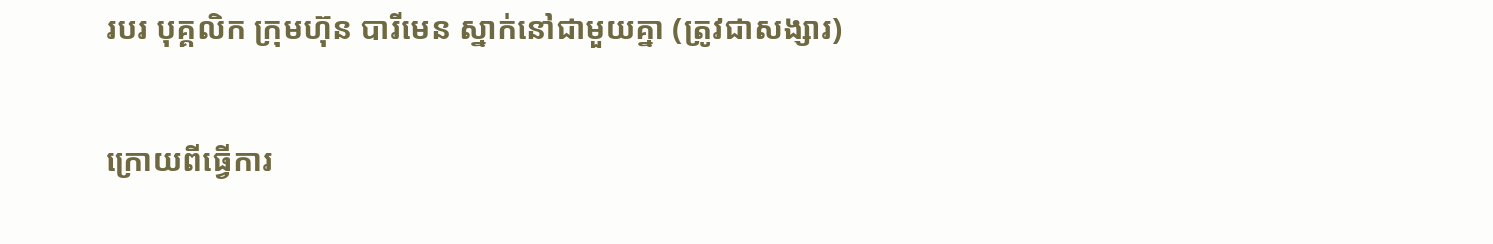របរ បុគ្គលិក ក្រុមហ៊ុន បារីមេន ស្នាក់នៅជាមួយគ្នា (ត្រូវជាសង្សារ)

ក្រោយពីធ្វេីការ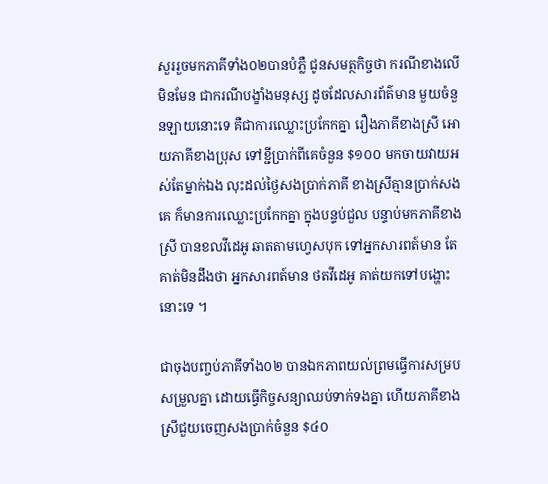សួររួចមកភាគីទាំង០២បានបំភ្លឺ ជូនសមត្ថកិច្ចថា ករណីខាងលេីមិនមែន ជាករណីបង្ខាំងមនុស្ស ដូចដែលសារព័ត៌មាន មួយចំនួនឡាយនោះទេ គឺជាការឈ្លោះប្រកែកគ្នា រឿងភាគីខាងស្រី អោយភាគីខាងប្រុស ទៅខ្ជីប្រាក់ពីគេចំនួន $១០០ មកចាយវាយអស់តែម្នាក់ឯង លុះដល់ថ្ងៃសងប្រាក់ភាគី ខាងស្រីគ្មានប្រាក់សងគេ ក៏មានការឈ្លោះប្រកែកគ្នា ក្នុងបន្ទប់ជួល បន្ទាប់មកភាគីខាងស្រី បានខលវីដេអូ ឆាតតាមហ្វេសបុក ទៅអ្នកសារពត៍មាន តែគាត់មិនដឹងថា អ្នកសារពត៍មាន ថតវីដេអូ គាត់យកទៅបង្ហោះនោះទេ ។

ជាចុងបញ្ចប់ភាគីទាំង០២ បានឯកភាពយល់ព្រមធ្វេីការសម្របសម្រួលគ្នា ដោយធ្វេីកិច្ចសន្យាឈប់ទាក់ទងគ្នា ហេីយភាគីខាងស្រីជួយចេញសងប្រាក់ចំនួន $៤០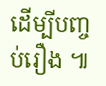ដេីម្បីបញ្ចប់រឿង ៕